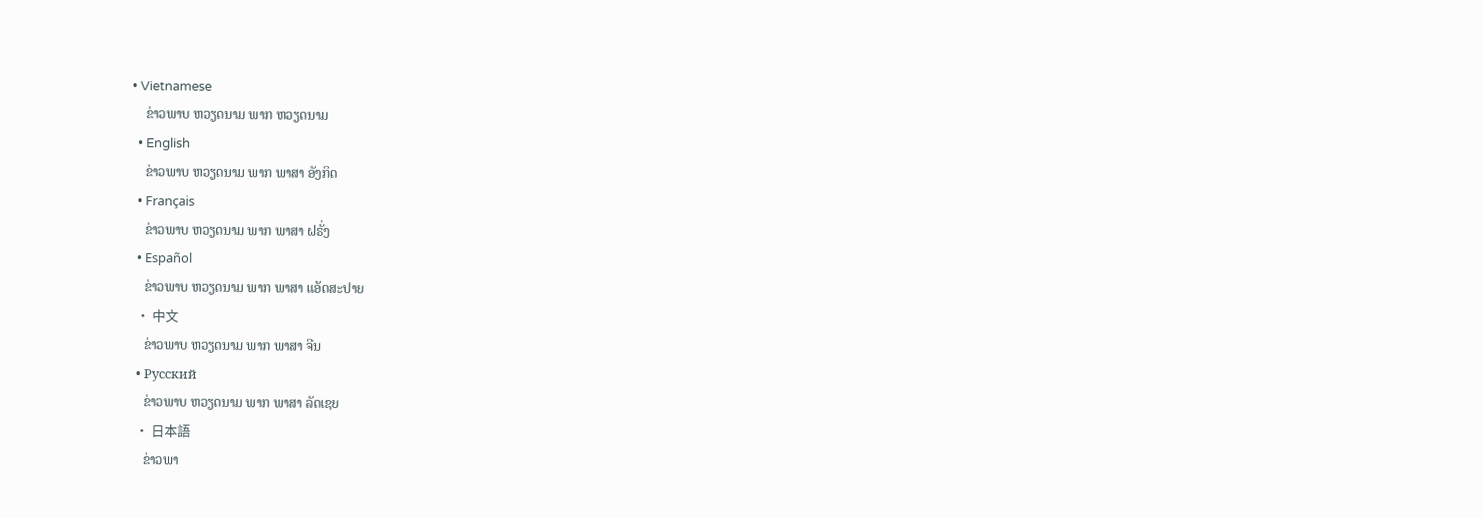• Vietnamese
    ຂ່າວພາບ ຫວຽດນາມ ພາກ ຫວຽດນາມ
  • English
    ຂ່າວພາບ ຫວຽດນາມ ພາກ ພາສາ ອັງກິດ
  • Français
    ຂ່າວພາບ ຫວຽດນາມ ພາກ ພາສາ ຝຣັ່ງ
  • Español
    ຂ່າວພາບ ຫວຽດນາມ ພາກ ພາສາ ແອັດສະປາຍ
  • 中文
    ຂ່າວພາບ ຫວຽດນາມ ພາກ ພາສາ ຈີນ
  • Русский
    ຂ່າວພາບ ຫວຽດນາມ ພາກ ພາສາ ລັດເຊຍ
  • 日本語
    ຂ່າວພາ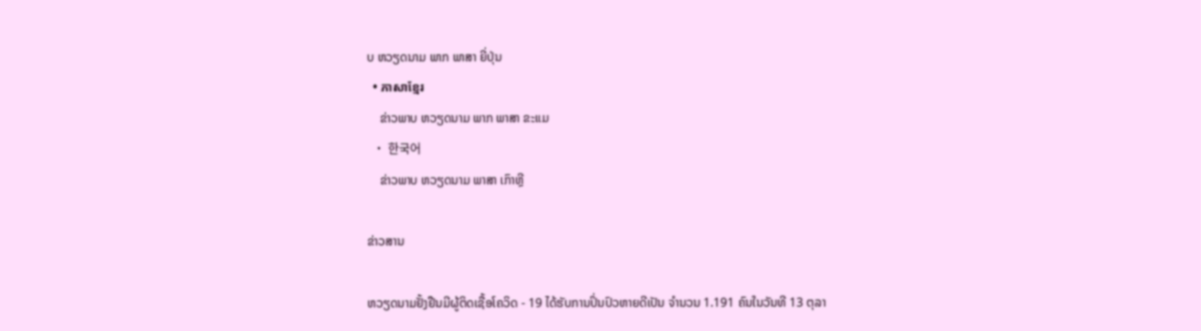ບ ຫວຽດນາມ ພາກ ພາສາ ຍີ່ປຸ່ນ
  • ភាសាខ្មែរ
    ຂ່າວພາບ ຫວຽດນາມ ພາກ ພາສາ ຂະແມ
  • 한국어
    ຂ່າວພາບ ຫວຽດນາມ ພາສາ ເກົາຫຼີ

ຂ່າວສານ

ຫວຽດນາມຢັ້ງຢືນມີຜູ້ຕິດເຊື້ອໂຄວິດ - 19 ໄດ້ຮັບການປິ່ນປົວຫາຍດີເປັນ ຈຳນວນ 1.191 ຄົນໃນວັນທີ 13 ຕຸລາ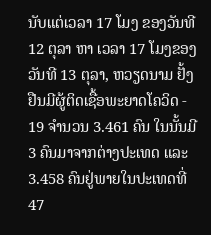ນັບແຕ່ເວລາ 17 ໂມງ ຂອງວັນທີ 12 ຕຸລາ ຫາ ເວລາ 17 ໂມງຂອງວັນທີ 13 ຕຸລາ, ຫວຽດນາມ ຢັ້ງຢືນມີຜູ້ຕິດເຊື້ອພະຍາດໂຄວິດ - 19 ຈຳນວນ 3.461 ຄົນ ໃນນັ້ນມີ 3 ຄົນມາຈາກຕ່າງປະເທດ ແລະ 3.458 ຄົນຢູ່ພາຍໃນປະເທດທີ່ 47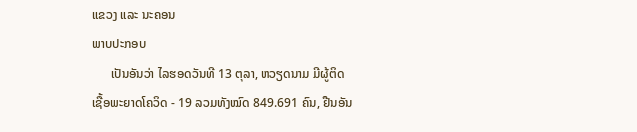ແຂວງ ແລະ ນະຄອນ
ພາບປະກອບ
      ເປັນອັນວ່າ ໄລຮອດວັນທີ 13 ຕຸລາ, ຫວຽດນາມ ມີຜູ້ຕິດເຊື້ອພະຍາດໂຄວິດ - 19 ລວມທັງໝົດ 849.691 ຄົນ, ຢືນອັນ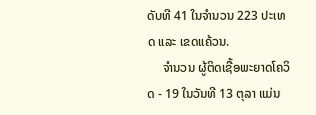ດັບທີ 41 ໃນຈຳນວນ 223 ປະເທດ ແລະ ເຂດແຄ້ວນ.
     ຈຳນວນ ຜູ້ຕິດເຊື້ອພະຍາດໂຄວິດ - 19 ໃນວັນທີ 13 ຕຸລາ ແມ່ນ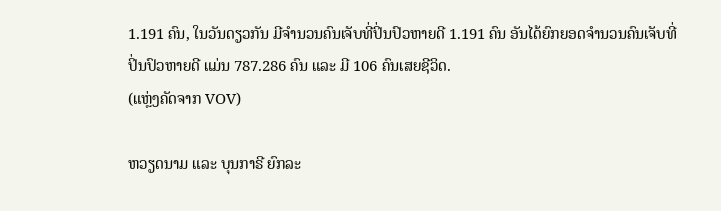1.191 ຄົນ, ໃນວັນດຽວກັນ ມີຈຳນວນຄົນເຈັບທີ່ປິ່ນປົວຫາຍດີ 1.191 ຄົນ ອັນໄດ້ຍົກຍອດຈຳນວນຄົນເຈັບທີ່ປິ່ນປົວຫາຍດີ ແມ່ນ 787.286 ຄົນ ແລະ ມີ 106 ຄົນເສຍຊີວິດ.
(ແຫຼ່ງຄັດຈາກ VOV)

ຫວຽດນາມ ແລະ ບຸນກາຣີ ຍົກລະ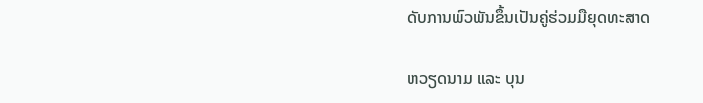ດັບການພົວພັນຂຶ້ນເປັນຄູ່ຮ່ວມມືຍຸດທະສາດ

ຫວຽດນາມ ແລະ ບຸນ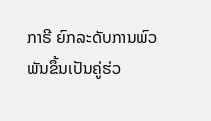ກາຣີ ຍົກລະດັບການພົວພັນຂຶ້ນເປັນຄູ່ຮ່ວ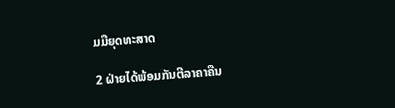ມມືຍຸດທະສາດ

2 ຝ່າຍໄດ້ພ້ອມກັນຕີລາຄາຄືນ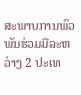ສະພາບການພົວພັນຮ່ວມມືລະຫວ່າງ 2 ປະເທ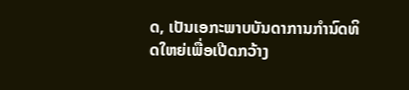ດ, ເປັນເອກະພາບບັນດາການກຳນົດທິດໃຫຍ່ເພື່ອເປີດກວ້າງ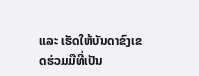ແລະ ເຮັດໃຫ້ບັນດາຂົງເຂດຮ່ວມມືທີ່ເປັນ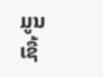ມູນເຊື້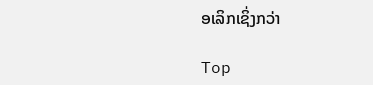ອເລິກເຊິ່ງກວ່າ

Top